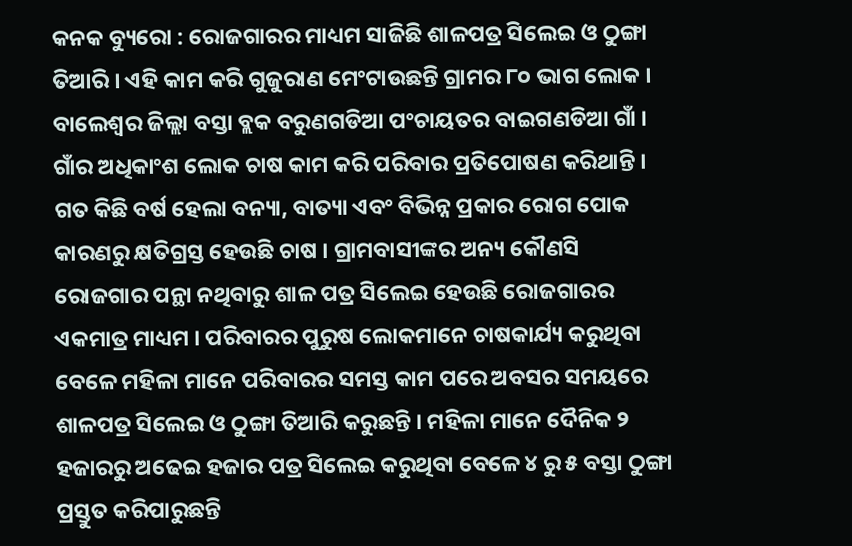କନକ ବ୍ୟୁରୋ : ରୋଜଗାରର ମାଧ୍ୟମ ସାଜିଛି ଶାଳପତ୍ର ସିଲେଇ ଓ ଠୁଙ୍ଗା ତିଆରି । ଏହି କାମ କରି ଗୁଜୁରାଣ ମେଂଟାଉଛନ୍ତି ଗ୍ରାମର ୮୦ ଭାଗ ଲୋକ । ବାଲେଶ୍ୱର ଜିଲ୍ଲା ବସ୍ତା ବ୍ଲକ ବରୁଣଗଡିଆ ପଂଚାୟତର ବାଇଗଣଡିଆ ଗାଁ । ଗାଁର ଅଧିକାଂଶ ଲୋକ ଚାଷ କାମ କରି ପରିବାର ପ୍ରତିପୋଷଣ କରିଥାନ୍ତି । ଗତ କିଛି ବର୍ଷ ହେଲା ବନ୍ୟା, ବାତ୍ୟା ଏବଂ ବିଭିନ୍ନ ପ୍ରକାର ରୋଗ ପୋକ କାରଣରୁ କ୍ଷତିଗ୍ରସ୍ତ ହେଉଛି ଚାଷ । ଗ୍ରାମବାସୀଙ୍କର ଅନ୍ୟ କୌଣସି ରୋଜଗାର ପନ୍ଥା ନଥିବାରୁ ଶାଳ ପତ୍ର ସିଲେଇ ହେଉଛି ରୋଜଗାରର ଏକମାତ୍ର ମାଧ୍ୟମ । ପରିବାରର ପୁରୁଷ ଲୋକମାନେ ଚାଷକାର୍ଯ୍ୟ କରୁଥିବା ବେଳେ ମହିଳା ମାନେ ପରିବାରର ସମସ୍ତ କାମ ପରେ ଅବସର ସମୟରେ ଶାଳପତ୍ର ସିଲେଇ ଓ ଠୁଙ୍ଗା ତିଆରି କରୁଛନ୍ତି । ମହିଳା ମାନେ ଦୈନିକ ୨ ହଜାରରୁ ଅଢେଇ ହଜାର ପତ୍ର ସିଲେଇ କରୁଥିବା ବେଳେ ୪ ରୁ ୫ ବସ୍ତା ଠୁଙ୍ଗା ପ୍ରସ୍ତୁତ କରିପାରୁଛନ୍ତି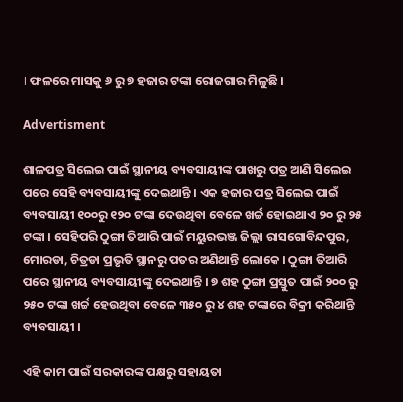। ଫଳରେ ମାସକୁ ୬ ରୁ ୭ ହଜାର ଟଙ୍କା ରୋଜଗାର ମିଳୁଛି ।

Advertisment

ଶାଳପତ୍ର ସିଲେଇ ପାଇଁ ସ୍ଥାନୀୟ ବ୍ୟବସାୟୀଙ୍କ ପାଖରୁ ପତ୍ର ଆଣି ସିଲେଇ ପରେ ସେହି ବ୍ୟବସାୟୀଙ୍କୁ ଦେଇଥାନ୍ତି । ଏକ ହଜାର ପତ୍ର ସିଲେଇ ପାଇଁ ବ୍ୟବସାୟୀ ୧୦୦ରୁ ୧୨୦ ଟଙ୍କା ଦେଉଥିବା ବେଳେ ଖର୍ଚ୍ଚ ହୋଇଥାଏ ୨୦ ରୁ ୨୫ ଟଙ୍କା । ସେହିପରି ଠୁଙ୍ଗା ତିଆରି ପାଇଁ ମୟୁରଭଞ୍ଜ ଜିଲ୍ଲା ରାସଗୋବିନ୍ଦପୁର, ମୋରଡା, ଚିତ୍ରଡା ପ୍ରଭୃତି ସ୍ଥାନରୁ ପତର ଅଣିଥାନ୍ତି ଲୋକେ । ଠୁଙ୍ଗା ତିଆରି ପରେ ସ୍ଥାନୀୟ ବ୍ୟବସାୟୀଙ୍କୁ ଦେଇଥାନ୍ତି । ୭ ଶହ ଠୁଙ୍ଗା ପ୍ରସ୍ତୁତ ପାଇଁ ୨୦୦ ରୁ ୨୫୦ ଟଙ୍କା ଖର୍ଚ୍ଚ ହେଉଥିବା ବେଳେ ୩୫୦ ରୁ ୪ ଶହ ଟଙ୍କାରେ ବିକ୍ରୀ କରିଥାନ୍ତି ବ୍ୟବସାୟୀ ।

ଏହି କାମ ପାଇଁ ସରକାରଙ୍କ ପକ୍ଷରୁ ସହାୟତା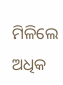ମିଳିଲେ ଅଧିକ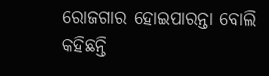ରୋଜଗାର ହୋଇପାରନ୍ତା ବୋଲି କହିଛନ୍ତି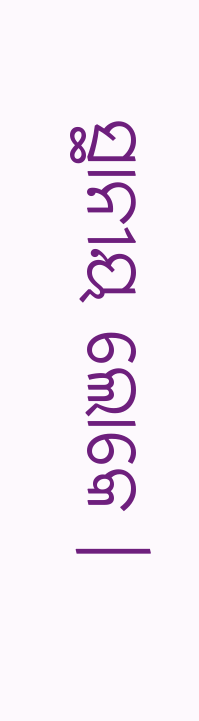ସ୍ଥାନୀୟ ଲୋକେ ।